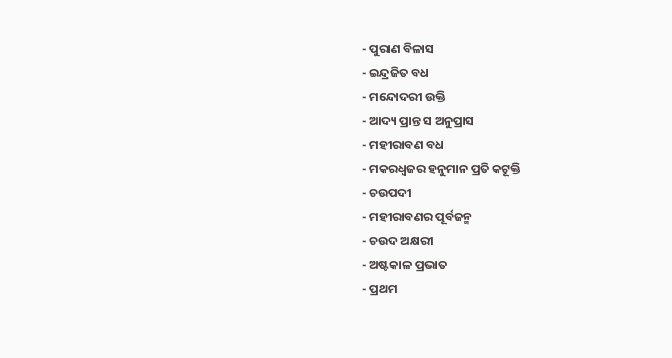- ପୁରାଣ ବିଳାସ
- ଇନ୍ଦ୍ରଜିତ ବଧ
- ମନ୍ଦୋଦରୀ ଉକ୍ତି
- ଆଦ୍ୟ ପ୍ରାନ୍ତ ସ ଅନୁପ୍ରାସ
- ମହୀରାବଣ ବଧ
- ମକରଧ୍ଵଜର ହନୁମାନ ପ୍ରତି କଟୂକ୍ତି
- ଚଉପଦୀ
- ମହୀରାବଣର ପୂର୍ବଜନ୍ମ
- ଚଉଦ ଅକ୍ଷରୀ
- ଅଷ୍ଟକାଳ ପ୍ରଭାତ
- ପ୍ରଥମ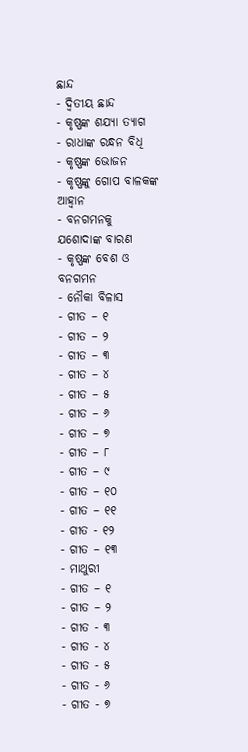ଛାନ୍ଦ
- ଦ୍ଵିତୀୟ ଛାନ୍ଦ
- କୃଷ୍ଣଙ୍କ ଶଯ୍ୟା ତ୍ୟାଗ
- ରାଧାଙ୍କ ରନ୍ଧନ ବିଧି
- କୃଷ୍ଣଙ୍କ ଭୋଜନ
- କୃଷ୍ଣଙ୍କୁ ଗୋପ ବାଳକଙ୍କ ଆହ୍ଵାନ
- ବନଗମନକୁ ଯଶୋଦାଙ୍କ ବାରଣ
- କୃଷ୍ଣଙ୍କ ବେଶ ଓ ବନଗମନ
- ନୌକା ବିଳାସ
- ଗୀତ – ୧
- ଗୀତ – ୨
- ଗୀତ – ୩
- ଗୀତ – ୪
- ଗୀତ – ୫
- ଗୀତ – ୬
- ଗୀତ – ୭
- ଗୀତ – ୮
- ଗୀତ – ୯
- ଗୀତ – ୧୦
- ଗୀତ – ୧୧
- ଗୀତ - ୧୨
- ଗୀତ – ୧୩
- ମାଥୁରୀ
- ଗୀତ – ୧
- ଗୀତ – ୨
- ଗୀତ - ୩
- ଗୀତ - ୪
- ଗୀତ - ୫
- ଗୀତ - ୬
- ଗୀତ - ୭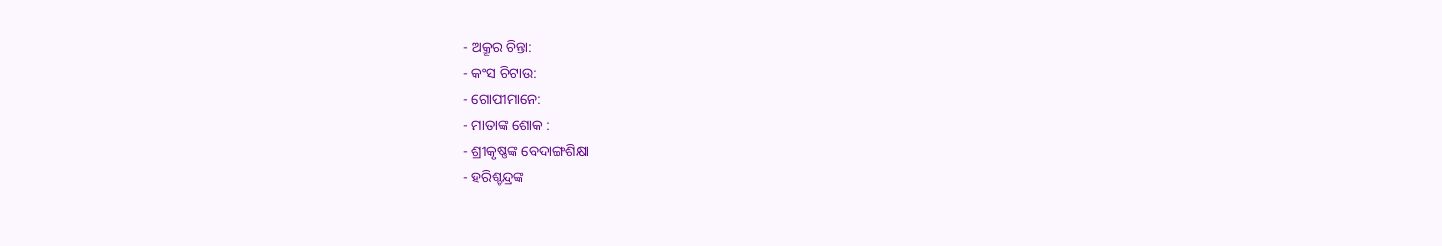- ଅକ୍ରୂର ଚିନ୍ତା:
- କଂସ ଚିଟାଉ:
- ଗୋପୀମାନେ:
- ମାତାଙ୍କ ଶୋକ :
- ଶ୍ରୀକୃଷ୍ଣଙ୍କ ବେଦାଙ୍ଗଶିକ୍ଷା
- ହରିଶ୍ଚନ୍ଦ୍ରଙ୍କ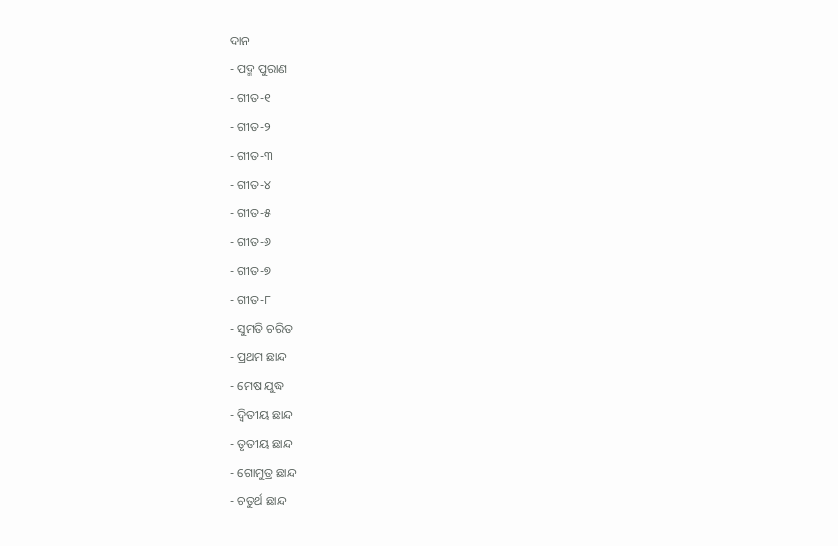ଦାନ
- ପଦ୍ମ ପୁରାଣ
- ଗୀତ-୧
- ଗୀତ-୨
- ଗୀତ-୩
- ଗୀତ-୪
- ଗୀତ-୫
- ଗୀତ-୬
- ଗୀତ-୭
- ଗୀତ-୮
- ସୁମତି ଚରିତ
- ପ୍ରଥମ ଛାନ୍ଦ
- ମେଷ ଯୁଦ୍ଧ
- ଦ୍ଵିତୀୟ ଛାନ୍ଦ
- ତୃତୀୟ ଛାନ୍ଦ
- ଗୋମୁତ୍ର ଛାନ୍ଦ
- ଚତୁର୍ଥ ଛାନ୍ଦ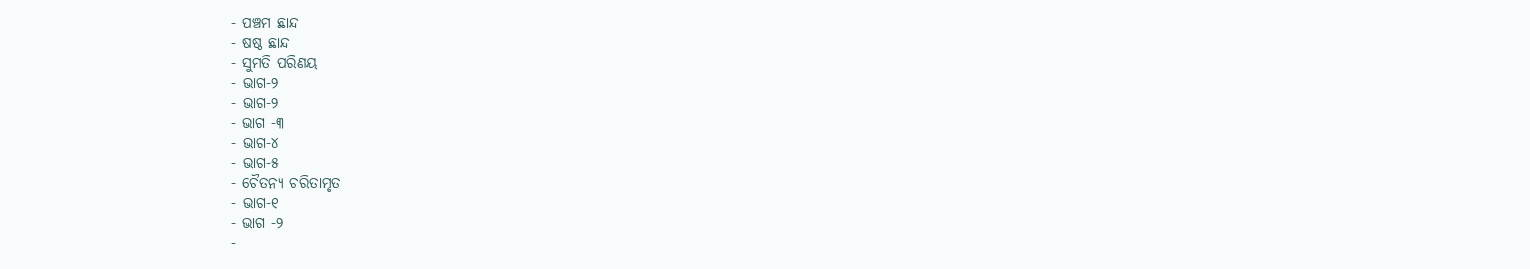- ପଞ୍ଚମ ଛାନ୍ଦ
- ଷଷ୍ଠ ଛାନ୍ଦ
- ସୁମତି ପରିଣୟ
- ଭାଗ-୨
- ଭାଗ-୨
- ଭାଗ -୩
- ଭାଗ-୪
- ଭାଗ-୫
- ଚୈତନ୍ୟ ଚରିତାମୃତ
- ଭାଗ-୧
- ଭାଗ -୨
-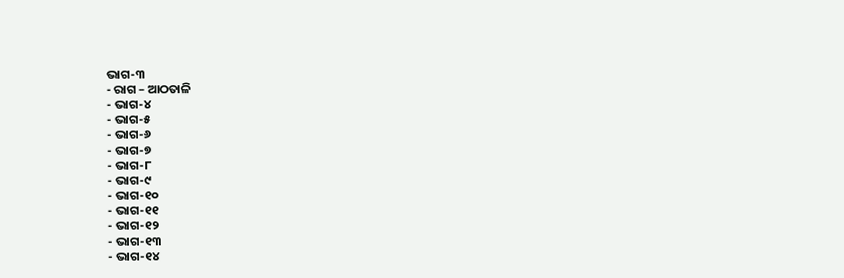ଭାଗ-୩
- ରାଗ – ଆଠତାଳି
- ଭାଗ-୪
- ଭାଗ-୫
- ଭାଗ-୬
- ଭାଗ-୭
- ଭାଗ-୮
- ଭାଗ-୯
- ଭାଗ-୧୦
- ଭାଗ-୧୧
- ଭାଗ-୧୨
- ଭାଗ-୧୩
- ଭାଗ-୧୪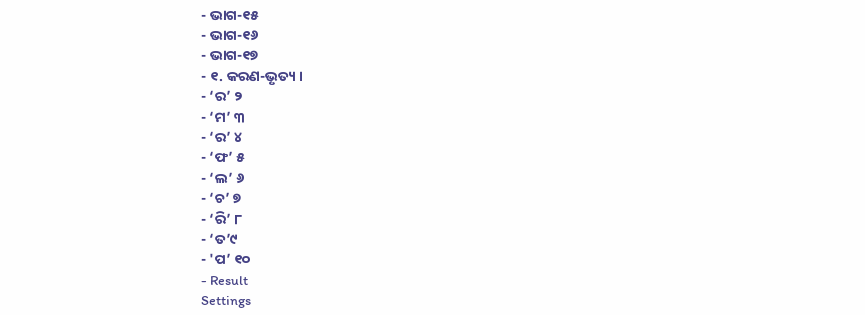- ଭାଗ-୧୫
- ଭାଗ-୧୬
- ଭାଗ-୧୭
- ୧. କରଣ-ଭୃତ୍ୟ ।
- ‘ର’ ୨
- ‘ମ’ ୩
- ‘ର’ ୪
- ‘ଫ’ ୫
- ‘ଲ’ ୬
- ‘ଚ’ ୭
- ‘ରି’ ୮
- ‘ତ’୯
- 'ପ’ ୧୦
- Result
Settings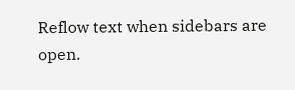Reflow text when sidebars are open.